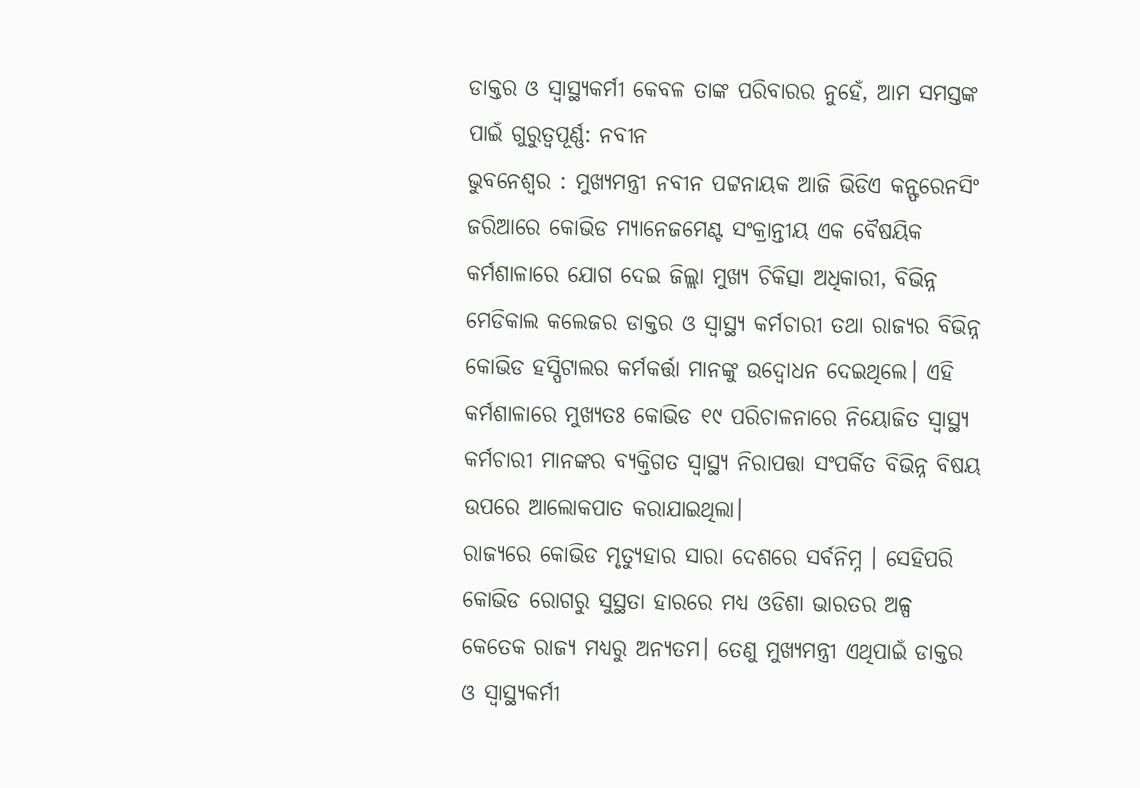ଡାକ୍ତର ଓ ସ୍ବାସ୍ଥ୍ୟକର୍ମୀ କେବଳ ତାଙ୍କ ପରିବାରର ନୁହେଁ, ଆମ ସମସ୍ତଙ୍କ ପାଇଁ ଗୁରୁତ୍ବପୂର୍ଣ୍ଣ: ନବୀନ
ଭୁବନେଶ୍ବର : ମୁଖ୍ୟମନ୍ତ୍ରୀ ନବୀନ ପଟ୍ଟନାୟକ ଆଜି ଭିଡିଏ କନ୍ଫରେନସିଂ ଜରିଆରେ କୋଭିଡ ମ୍ୟାନେଜମେଣ୍ଟ ସଂକ୍ରାନ୍ତୀୟ ଏକ ବୈଷୟିକ କର୍ମଶାଳାରେ ଯୋଗ ଦେଇ ଜିଲ୍ଲା ମୁଖ୍ୟ ଚିକିତ୍ସା ଅଧିକାରୀ, ବିଭିନ୍ନ ମେଡିକାଲ କଲେଜର ଡାକ୍ତର ଓ ସ୍ବାସ୍ଥ୍ୟ କର୍ମଚାରୀ ତଥା ରାଜ୍ୟର ବିଭିନ୍ନ କୋଭିଡ ହସ୍ପିଟାଲର କର୍ମକର୍ତ୍ତା ମାନଙ୍କୁ ଉଦ୍ବୋଧନ ଦେଇଥିଲେ। ଏହି କର୍ମଶାଳାରେ ମୁଖ୍ୟତଃ କୋଭିଡ ୧୯ ପରିଚାଳନାରେ ନିୟୋଜିତ ସ୍ବାସ୍ଥ୍ୟ କର୍ମଚାରୀ ମାନଙ୍କର ବ୍ୟକ୍ତିଗତ ସ୍ବାସ୍ଥ୍ୟ ନିରାପତ୍ତା ସଂପର୍କିତ ବିଭିନ୍ନ ବିଷୟ ଉପରେ ଆଲୋକପାତ କରାଯାଇଥିଲା।
ରାଜ୍ୟରେ କୋଭିଡ ମୃତ୍ୟୁହାର ସାରା ଦେଶରେ ସର୍ବନିମ୍ନ । ସେହିପରି କୋଭିଡ ରୋଗରୁ ସୁସ୍ଥତା ହାରରେ ମଧ୍ୟ ଓଡିଶା ଭାରତର ଅଳ୍ପ କେତେକ ରାଜ୍ୟ ମଧ୍ୟରୁ ଅନ୍ୟତମ। ତେଣୁ ମୁଖ୍ୟମନ୍ତ୍ରୀ ଏଥିପାଇଁ ଡାକ୍ତର ଓ ସ୍ବାସ୍ଥ୍ୟକର୍ମୀ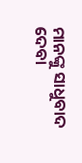ମାନଙ୍କୁ ସାଧୁବାଦ ଦେବା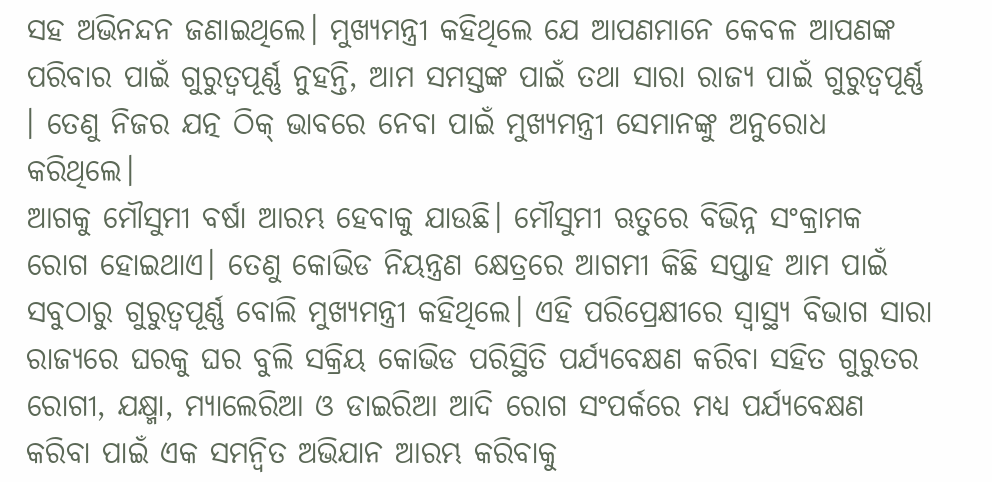ସହ ଅଭିନନ୍ଦନ ଜଣାଇଥିଲେ। ମୁଖ୍ୟମନ୍ତ୍ରୀ କହିଥିଲେ ଯେ ଆପଣମାନେ କେବଳ ଆପଣଙ୍କ ପରିବାର ପାଇଁ ଗୁରୁତ୍ବପୂର୍ଣ୍ଣ ନୁହନ୍ତି, ଆମ ସମସ୍ତଙ୍କ ପାଇଁ ତଥା ସାରା ରାଜ୍ୟ ପାଇଁ ଗୁରୁତ୍ବପୂର୍ଣ୍ଣ । ତେଣୁ ନିଜର ଯତ୍ନ ଠିକ୍ ଭାବରେ ନେବା ପାଇଁ ମୁଖ୍ୟମନ୍ତ୍ରୀ ସେମାନଙ୍କୁ ଅନୁରୋଧ କରିଥିଲେ।
ଆଗକୁ ମୌସୁମୀ ବର୍ଷା ଆରମ୍ଭ ହେବାକୁ ଯାଉଛି। ମୌସୁମୀ ଋତୁରେ ବିଭିନ୍ନ ସଂକ୍ରାମକ ରୋଗ ହୋଇଥାଏ। ତେଣୁ କୋଭିଡ ନିୟନ୍ତ୍ରଣ କ୍ଷେତ୍ରରେ ଆଗମୀ କିଛି ସପ୍ତାହ ଆମ ପାଇଁ ସବୁଠାରୁ ଗୁରୁତ୍ବପୂର୍ଣ୍ଣ ବୋଲି ମୁଖ୍ୟମନ୍ତ୍ରୀ କହିଥିଲେ। ଏହି ପରିପ୍ରେକ୍ଷୀରେ ସ୍ବାସ୍ଥ୍ୟ ବିଭାଗ ସାରା ରାଜ୍ୟରେ ଘରକୁ ଘର ବୁଲି ସକ୍ରିୟ କୋଭିଡ ପରିସ୍ଥିତି ପର୍ଯ୍ୟବେକ୍ଷଣ କରିବା ସହିତ ଗୁରୁତର ରୋଗୀ, ଯକ୍ଷ୍ମା, ମ୍ୟାଲେରିଆ ଓ ଡାଇରିଆ ଆଦି ରୋଗ ସଂପର୍କରେ ମଧ୍ୟ ପର୍ଯ୍ୟବେକ୍ଷଣ କରିବା ପାଇଁ ଏକ ସମନ୍ବିତ ଅଭିଯାନ ଆରମ୍ଭ କରିବାକୁ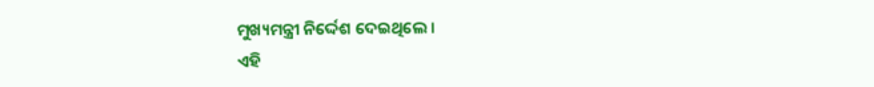ମୁଖ୍ୟମନ୍ତ୍ରୀ ନିର୍ଦ୍ଦେଶ ଦେଇଥିଲେ ।
ଏହି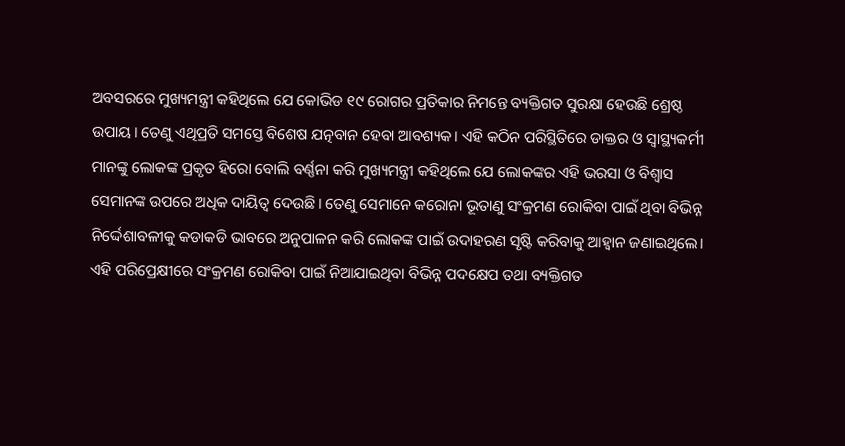ଅବସରରେ ମୁଖ୍ୟମନ୍ତ୍ରୀ କହିଥିଲେ ଯେ କୋଭିଡ ୧୯ ରୋଗର ପ୍ରତିକାର ନିମନ୍ତେ ବ୍ୟକ୍ତିଗତ ସୁରକ୍ଷା ହେଉଛି ଶ୍ରେଷ୍ଠ ଉପାୟ। ତେଣୁ ଏଥିପ୍ରତି ସମସ୍ତେ ବିଶେଷ ଯତ୍ନବାନ ହେବା ଆବଶ୍ୟକ। ଏହି କଠିନ ପରିସ୍ଥିତିରେ ଡାକ୍ତର ଓ ସ୍ବାସ୍ଥ୍ୟକର୍ମୀ ମାନଙ୍କୁ ଲୋକଙ୍କ ପ୍ରକୃତ ହିରୋ ବୋଲି ବର୍ଣ୍ଣନା କରି ମୁଖ୍ୟମନ୍ତ୍ରୀ କହିଥିଲେ ଯେ ଲୋକଙ୍କର ଏହି ଭରସା ଓ ବିଶ୍ବାସ ସେମାନଙ୍କ ଉପରେ ଅଧିକ ଦାୟିତ୍ବ ଦେଉଛି। ତେଣୁ ସେମାନେ କରୋନା ଭୂତାଣୁ ସଂକ୍ରମଣ ରୋକିବା ପାଇଁ ଥିବା ବିଭିନ୍ନ ନିର୍ଦ୍ଦେଶାବଳୀକୁ କଡାକଡି ଭାବରେ ଅନୁପାଳନ କରି ଲୋକଙ୍କ ପାଇଁ ଉଦାହରଣ ସୃଷ୍ଟି କରିବାକୁ ଆହ୍ବାନ ଜଣାଇଥିଲେ।
ଏହି ପରିପ୍ରେକ୍ଷୀରେ ସଂକ୍ରମଣ ରୋକିବା ପାଇଁ ନିଆଯାଇଥିବା ବିଭିନ୍ନ ପଦକ୍ଷେପ ତଥା ବ୍ୟକ୍ତିଗତ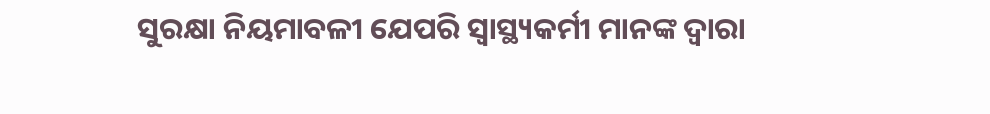ସୁରକ୍ଷା ନିୟମାବଳୀ ଯେପରି ସ୍ବାସ୍ଥ୍ୟକର୍ମୀ ମାନଙ୍କ ଦ୍ବାରା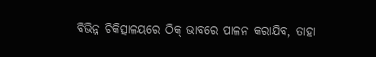ବିଭିନ୍ନ ଚିକିତ୍ସାଳୟରେ ଠିକ୍ ଭାବରେ ପାଳନ କରାଯିବ, ତାହା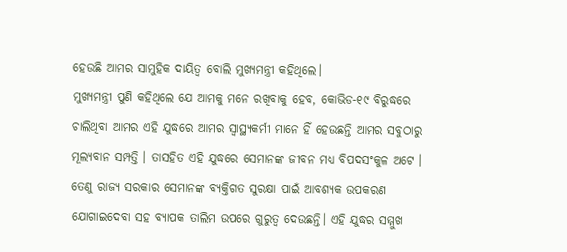ହେଉଛି ଆମର ସାମୁହିକ ଦାୟିତ୍ବ ବୋଲି ମୁଖ୍ୟମନ୍ତ୍ରୀ କହିଥିଲେ।
ମୁଖ୍ୟମନ୍ତ୍ରୀ ପୁଣି କହିଥିଲେ ଯେ ଆମକୁ ମନେ ରଖିବାକୁ ହେବ, କୋଭିଡ-୧୯ ବିରୁଦ୍ଧରେ ଚାଲିଥିବା ଆମର ଏହି ଯୁଦ୍ଧରେ ଆମର ସ୍ବାସ୍ଥ୍ୟକର୍ମୀ ମାନେ ହିଁ ହେଉଛନ୍ତି ଆମର ସବୁଠାରୁ ମୂଲ୍ୟବାନ ସମ୍ପତ୍ତି । ତାସହିତ ଏହି ଯୁଦ୍ଧରେ ସେମାନଙ୍କ ଜୀବନ ମଧ୍ୟ ବିପଦସଂକୁଳ ଅଟେ । ତେଣୁ ରାଜ୍ୟ ସରକାର ସେମାନଙ୍କ ବ୍ୟକ୍ତିଗତ ସୁରକ୍ଷା ପାଇଁ ଆବଶ୍ୟକ ଉପକରଣ ଯୋଗାଇଦେବା ସହ ବ୍ୟାପକ ତାଲିମ ଉପରେ ଗୁରୁତ୍ବ ଦେଉଛନ୍ତି। ଏହି ଯୁଦ୍ଧର ସମ୍ମୁଖ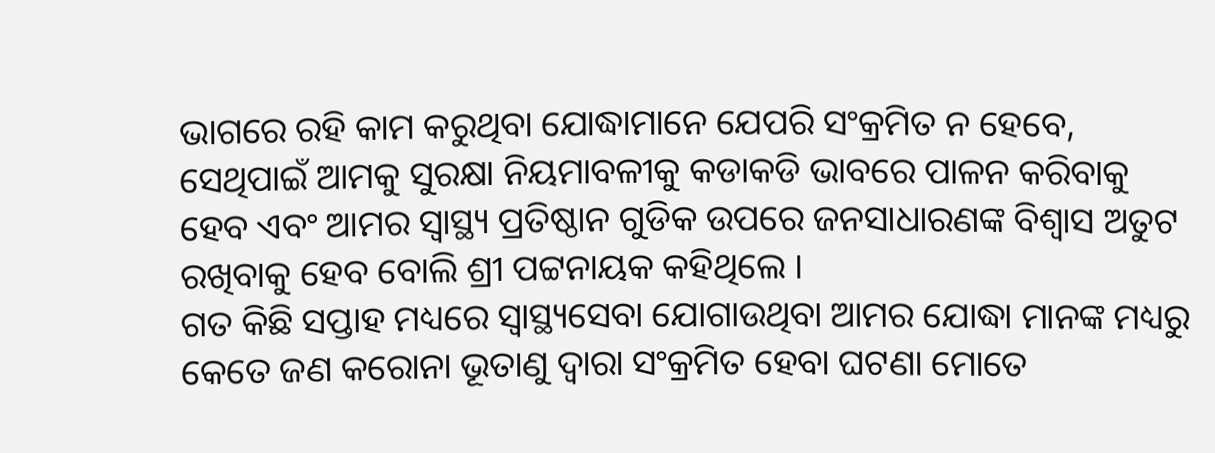ଭାଗରେ ରହି କାମ କରୁଥିବା ଯୋଦ୍ଧାମାନେ ଯେପରି ସଂକ୍ରମିତ ନ ହେବେ, ସେଥିପାଇଁ ଆମକୁ ସୁରକ୍ଷା ନିୟମାବଳୀକୁ କଡାକଡି ଭାବରେ ପାଳନ କରିବାକୁ ହେବ ଏବଂ ଆମର ସ୍ବାସ୍ଥ୍ୟ ପ୍ରତିଷ୍ଠାନ ଗୁଡିକ ଉପରେ ଜନସାଧାରଣଙ୍କ ବିଶ୍ବାସ ଅତୁଟ ରଖିବାକୁ ହେବ ବୋଲି ଶ୍ରୀ ପଟ୍ଟନାୟକ କହିଥିଲେ ।
ଗତ କିଛି ସପ୍ତାହ ମଧ୍ୟରେ ସ୍ବାସ୍ଥ୍ୟସେବା ଯୋଗାଉଥିବା ଆମର ଯୋଦ୍ଧା ମାନଙ୍କ ମଧ୍ୟରୁ କେତେ ଜଣ କରୋନା ଭୂତାଣୁ ଦ୍ବାରା ସଂକ୍ରମିତ ହେବା ଘଟଣା ମୋତେ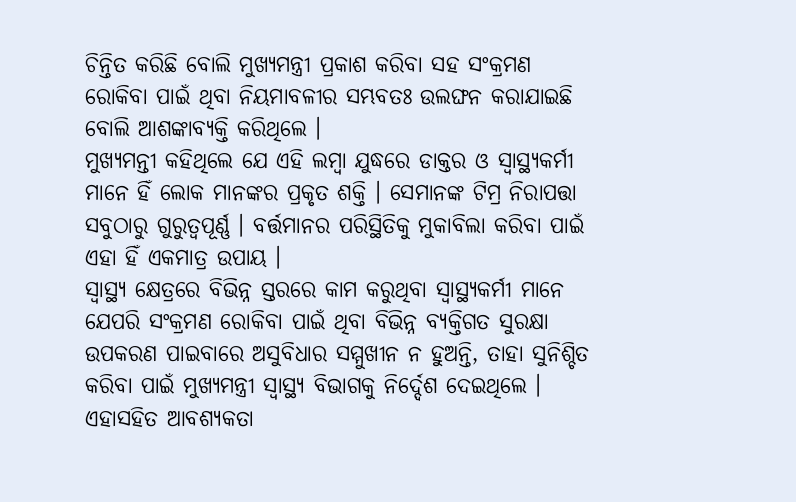ଚିନ୍ତିତ କରିଛି ବୋଲି ମୁଖ୍ୟମନ୍ତ୍ରୀ ପ୍ରକାଶ କରିବା ସହ ସଂକ୍ରମଣ ରୋକିବା ପାଇଁ ଥିବା ନିୟମାବଳୀର ସମ୍ଭବତଃ ଉଲଙ୍ଘନ କରାଯାଇଛି ବୋଲି ଆଶଙ୍କାବ୍ୟକ୍ତି କରିଥିଲେ ।
ମୁଖ୍ୟମନ୍ତୀ କହିଥିଲେ ଯେ ଏହି ଲମ୍ବା ଯୁଦ୍ଧରେ ଡାକ୍ତର ଓ ସ୍ବାସ୍ଥ୍ୟକର୍ମୀ ମାନେ ହିଁ ଲୋକ ମାନଙ୍କର ପ୍ରକୃତ ଶକ୍ତି । ସେମାନଙ୍କ ଟିମ୍ର ନିରାପତ୍ତା ସବୁଠାରୁ ଗୁରୁତ୍ବପୂର୍ଣ୍ଣ । ବର୍ତ୍ତମାନର ପରିସ୍ଥିତିକୁ ମୁକାବିଲା କରିବା ପାଇଁ ଏହା ହିଁ ଏକମାତ୍ର ଉପାୟ ।
ସ୍ବାସ୍ଥ୍ୟ କ୍ଷେତ୍ରରେ ବିଭିନ୍ନ ସ୍ତରରେ କାମ କରୁଥିବା ସ୍ବାସ୍ଥ୍ୟକର୍ମୀ ମାନେ ଯେପରି ସଂକ୍ରମଣ ରୋକିବା ପାଇଁ ଥିବା ବିଭିନ୍ନ ବ୍ୟକ୍ତିଗତ ସୁରକ୍ଷା ଉପକରଣ ପାଇବାରେ ଅସୁବିଧାର ସମ୍ମୁଖୀନ ନ ହୁଅନ୍ତି, ତାହା ସୁନିଶ୍ଚିତ କରିବା ପାଇଁ ମୁଖ୍ୟମନ୍ତ୍ରୀ ସ୍ବାସ୍ଥ୍ୟ ବିଭାଗକୁ ନିର୍ଦ୍ଦେଶ ଦେଇଥିଲେ । ଏହାସହିତ ଆବଶ୍ୟକତା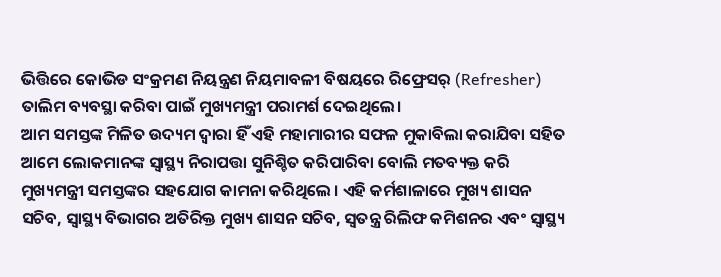ଭିତ୍ତିରେ କୋଭିଡ ସଂକ୍ରମଣ ନିୟନ୍ତ୍ରଣ ନିୟମାବଳୀ ବିଷୟରେ ରିଫ୍ରେସର୍ (Refresher) ତାଲିମ ବ୍ୟବସ୍ଥା କରିବା ପାଇଁ ମୁଖ୍ୟମନ୍ତ୍ରୀ ପରାମର୍ଶ ଦେଇଥିଲେ।
ଆମ ସମସ୍ତଙ୍କ ମିଳିତ ଉଦ୍ୟମ ଦ୍ବାରା ହିଁ ଏହି ମହାମାରୀର ସଫଳ ମୁକାବିଲା କରାଯିବା ସହିତ ଆମେ ଲୋକମାନଙ୍କ ସ୍ବାସ୍ଥ୍ୟ ନିରାପତ୍ତା ସୁନିଶ୍ଚିତ କରିପାରିବା ବୋଲି ମତବ୍ୟକ୍ତ କରି ମୁଖ୍ୟମନ୍ତ୍ରୀ ସମସ୍ତଙ୍କର ସହଯୋଗ କାମନା କରିଥିଲେ । ଏହି କର୍ମଶାଳାରେ ମୁଖ୍ୟ ଶାସନ ସଚିବ, ସ୍ବାସ୍ଥ୍ୟ ବିଭାଗର ଅତିରିକ୍ତ ମୁଖ୍ୟ ଶାସନ ସଚିବ, ସ୍ବତନ୍ତ୍ର ରିଲିଫ କମିଶନର ଏବଂ ସ୍ବାସ୍ଥ୍ୟ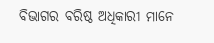ବିଭାଗର ବରିଷ୍ଠ ଅଧିକାରୀ ମାନେ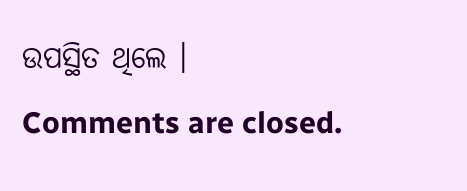ଉପସ୍ଥିତ ଥିଲେ ।
Comments are closed.